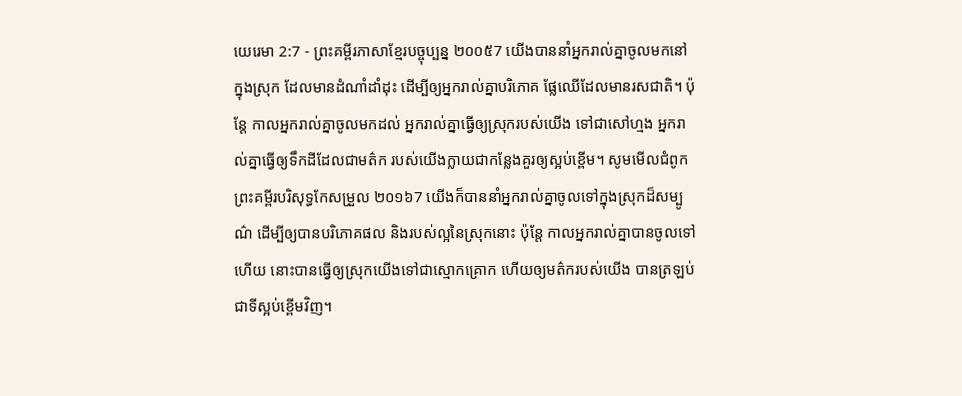យេរេមា 2:7 - ព្រះគម្ពីរភាសាខ្មែរបច្ចុប្បន្ន ២០០៥7 យើងបាននាំអ្នករាល់គ្នាចូលមកនៅក្នុងស្រុក ដែលមានដំណាំដាំដុះ ដើម្បីឲ្យអ្នករាល់គ្នាបរិភោគ ផ្លែឈើដែលមានរសជាតិ។ ប៉ុន្តែ កាលអ្នករាល់គ្នាចូលមកដល់ អ្នករាល់គ្នាធ្វើឲ្យស្រុករបស់យើង ទៅជាសៅហ្មង អ្នករាល់គ្នាធ្វើឲ្យទឹកដីដែលជាមត៌ក របស់យើងក្លាយជាកន្លែងគួរឲ្យស្អប់ខ្ពើម។ សូមមើលជំពូកព្រះគម្ពីរបរិសុទ្ធកែសម្រួល ២០១៦7 យើងក៏បាននាំអ្នករាល់គ្នាចូលទៅក្នុងស្រុកដ៏សម្បូណ៌ ដើម្បីឲ្យបានបរិភោគផល និងរបស់ល្អនៃស្រុកនោះ ប៉ុន្តែ កាលអ្នករាល់គ្នាបានចូលទៅហើយ នោះបានធ្វើឲ្យស្រុកយើងទៅជាស្មោកគ្រោក ហើយឲ្យមត៌ករបស់យើង បានត្រឡប់ជាទីស្អប់ខ្ពើមវិញ។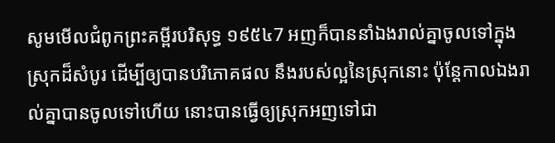សូមមើលជំពូកព្រះគម្ពីរបរិសុទ្ធ ១៩៥៤7 អញក៏បាននាំឯងរាល់គ្នាចូលទៅក្នុងស្រុកដ៏សំបូរ ដើម្បីឲ្យបានបរិភោគផល នឹងរបស់ល្អនៃស្រុកនោះ ប៉ុន្តែកាលឯងរាល់គ្នាបានចូលទៅហើយ នោះបានធ្វើឲ្យស្រុកអញទៅជា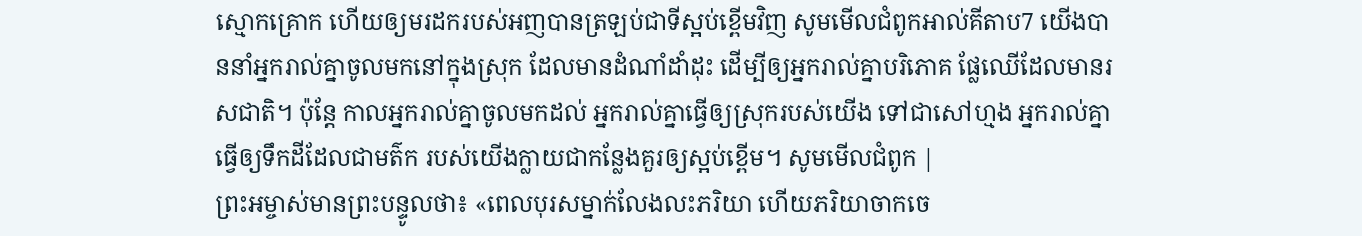ស្មោកគ្រោក ហើយឲ្យមរដករបស់អញបានត្រឡប់ជាទីស្អប់ខ្ពើមវិញ សូមមើលជំពូកអាល់គីតាប7 យើងបាននាំអ្នករាល់គ្នាចូលមកនៅក្នុងស្រុក ដែលមានដំណាំដាំដុះ ដើម្បីឲ្យអ្នករាល់គ្នាបរិភោគ ផ្លែឈើដែលមានរសជាតិ។ ប៉ុន្តែ កាលអ្នករាល់គ្នាចូលមកដល់ អ្នករាល់គ្នាធ្វើឲ្យស្រុករបស់យើង ទៅជាសៅហ្មង អ្នករាល់គ្នាធ្វើឲ្យទឹកដីដែលជាមត៌ក របស់យើងក្លាយជាកន្លែងគួរឲ្យស្អប់ខ្ពើម។ សូមមើលជំពូក |
ព្រះអម្ចាស់មានព្រះបន្ទូលថា៖ «ពេលបុរសម្នាក់លែងលះភរិយា ហើយភរិយាចាកចេ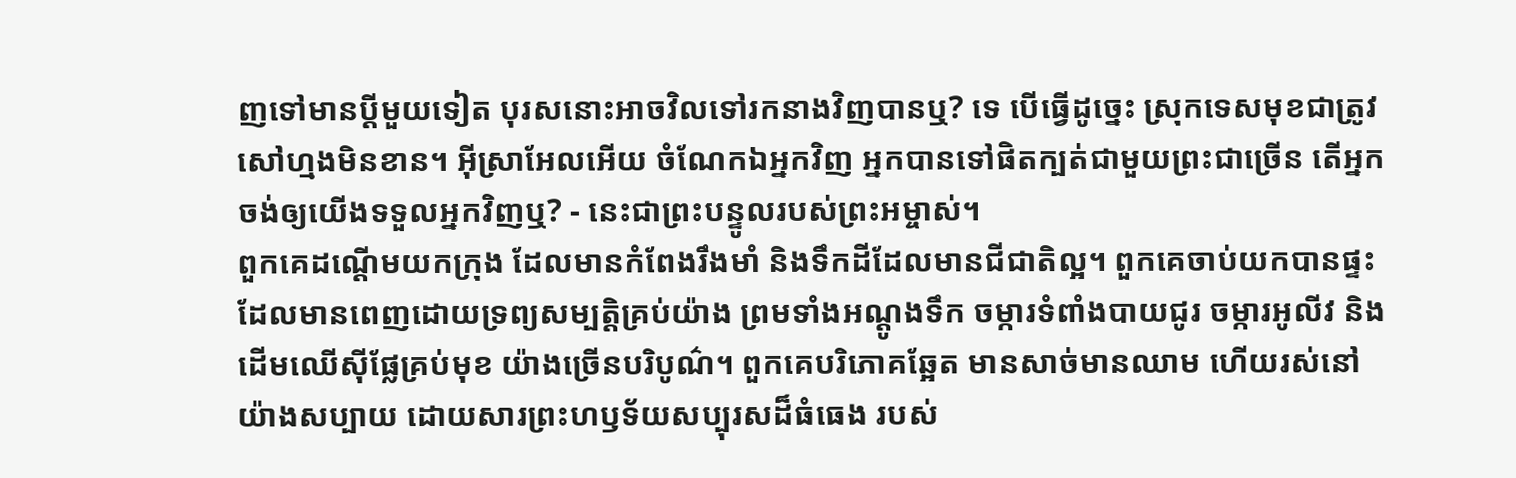ញទៅមានប្ដីមួយទៀត បុរសនោះអាចវិលទៅរកនាងវិញបានឬ? ទេ បើធ្វើដូច្នេះ ស្រុកទេសមុខជាត្រូវសៅហ្មងមិនខាន។ អ៊ីស្រាអែលអើយ ចំណែកឯអ្នកវិញ អ្នកបានទៅផិតក្បត់ជាមួយព្រះជាច្រើន តើអ្នកចង់ឲ្យយើងទទួលអ្នកវិញឬ? - នេះជាព្រះបន្ទូលរបស់ព្រះអម្ចាស់។
ពួកគេដណ្ដើមយកក្រុង ដែលមានកំពែងរឹងមាំ និងទឹកដីដែលមានជីជាតិល្អ។ ពួកគេចាប់យកបានផ្ទះ ដែលមានពេញដោយទ្រព្យសម្បត្តិគ្រប់យ៉ាង ព្រមទាំងអណ្ដូងទឹក ចម្ការទំពាំងបាយជូរ ចម្ការអូលីវ និងដើមឈើស៊ីផ្លែគ្រប់មុខ យ៉ាងច្រើនបរិបូណ៌។ ពួកគេបរិភោគឆ្អែត មានសាច់មានឈាម ហើយរស់នៅយ៉ាងសប្បាយ ដោយសារព្រះហឫទ័យសប្បុរសដ៏ធំធេង របស់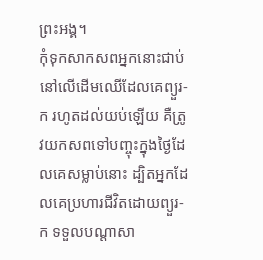ព្រះអង្គ។
កុំទុកសាកសពអ្នកនោះជាប់នៅលើដើមឈើដែលគេព្យួរ-ក រហូតដល់យប់ឡើយ គឺត្រូវយកសពទៅបញ្ចុះក្នុងថ្ងៃដែលគេសម្លាប់នោះ ដ្បិតអ្នកដែលគេប្រហារជីវិតដោយព្យួរ-ក ទទួលបណ្ដាសា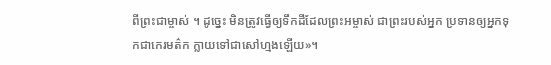ពីព្រះជាម្ចាស់ ។ ដូច្នេះ មិនត្រូវធ្វើឲ្យទឹកដីដែលព្រះអម្ចាស់ ជាព្រះរបស់អ្នក ប្រទានឲ្យអ្នកទុកជាកេរមត៌ក ក្លាយទៅជាសៅហ្មងឡើយ»។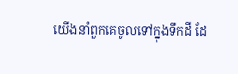យើងនាំពួកគេចូលទៅក្នុងទឹកដី ដែ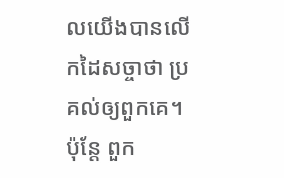លយើងបានលើកដៃសច្ចាថា ប្រគល់ឲ្យពួកគេ។ ប៉ុន្តែ ពួក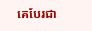គេបែរជា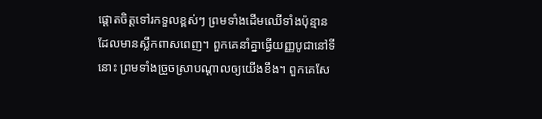ផ្ដោតចិត្តទៅរកទួលខ្ពស់ៗ ព្រមទាំងដើមឈើទាំងប៉ុន្មានដែលមានស្លឹកពាសពេញ។ ពួកគេនាំគ្នាធ្វើយញ្ញបូជានៅទីនោះ ព្រមទាំងច្រួចស្រាបណ្ដាលឲ្យយើងខឹង។ ពួកគេសែ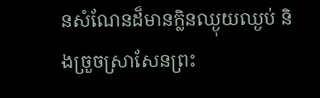នសំណែនដ៏មានក្លិនឈ្ងុយឈ្ងប់ និងច្រួចស្រាសែនព្រះ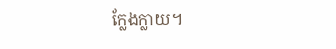ក្លែងក្លាយ។